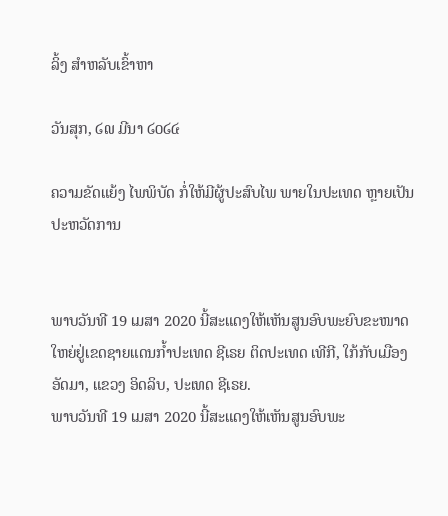ລິ້ງ ສຳຫລັບເຂົ້າຫາ

ວັນສຸກ, ໒໙ ມີນາ ໒໐໒໔

ຄວາມຂັດແຍ້ງ ໄພພິບັດ ກໍ່ໃຫ້ມີຜູ້ປະສົບໄພ ພາຍໃນປະເທດ ຫຼາຍເປັນປະຫວັດການ


ພາບວັນທີ 19 ເມສາ 2020 ນີ້ສະແດງໃຫ້ເຫັນສູນອົບພະຍົບຂະໜາດໃຫຍ່ຢູ່ເຂດຊາຍແດນກໍ້າປະເທດ ຊີເຣຍ ຕິດປະເທດ ເທີກີ, ໃກ້ກັບເມືອງ ອັດມາ, ແຂວງ ອິດລິບ, ປະເທດ ຊີເຣຍ.
ພາບວັນທີ 19 ເມສາ 2020 ນີ້ສະແດງໃຫ້ເຫັນສູນອົບພະ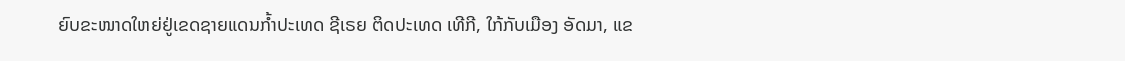ຍົບຂະໜາດໃຫຍ່ຢູ່ເຂດຊາຍແດນກໍ້າປະເທດ ຊີເຣຍ ຕິດປະເທດ ເທີກີ, ໃກ້ກັບເມືອງ ອັດມາ, ແຂ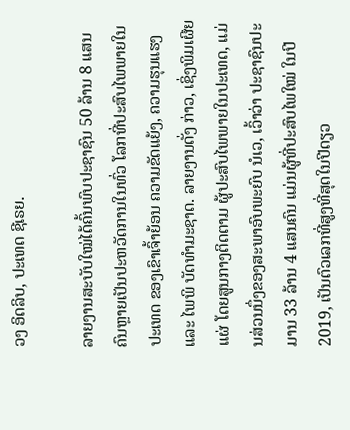ວງ ອິດລິບ, ປະເທດ ຊີເຣຍ.

ລາຍງານສະບັບໃໝ່ໄດ້ຄົ້ນພົບປະຊາຊົນ 50 ລ້ານ 8 ແສນຄົນຫຼາຍເປັນປະຫວັດການໃນທົ່ວ ໂລກທີ່ປະສົບໄພພາຍໃນປະເທດ ຂອງເຂົາເຈົ້າຍ້ອນ ຄວາມຂັດແຍ້ງ, ຄວາມຮຸນແຮງ ແລະ ໄພພິ ບັດທຳມະຊາດ. ລາຍງານດັ່ງ ກ່າວ, ເຊິ່ງພິມເຜີຍແຜ່ ໂດຍສູນກາງຕິດຕາມ ຜູ້ປະສົບໄພພາຍໃນປະເທດ, ແມ່ນສ່ວນນຶ່ງຂອງສະພາອົບພະຍົບ ນໍເວ, ເວົ້າວ່າ ປະຊາຊົນປະມານ 33 ລ້ານ 4 ແສນຄົນ ແມ່ນຜູ້ທີ່ປະສົບໄພໃໝ່ ໃນປີ 2019, ເປັນຕົວເລກທີ່ສູງທີ່ສຸດໃນປີດຽວ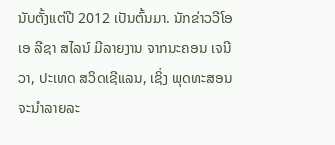ນັບຕັ້ງແຕ່ປີ 2012 ເປັນຕົ້ນມາ. ນັກຂ່າວວີໂອເອ ລີຊາ ສໄລນ໌ ມີລາຍງານ ຈາກນະຄອນ ເຈນີວາ, ປະເທດ ສວິດເຊີແລນ, ເຊິ່ງ ພຸດທະສອນ ຈະນຳລາຍລະ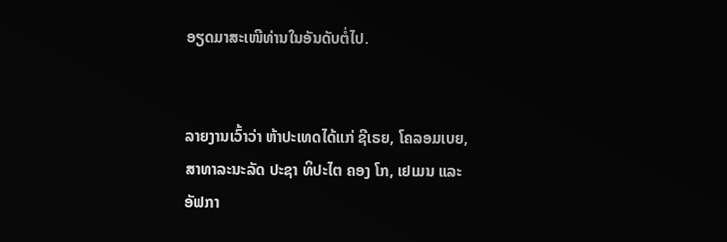ອຽດມາສະເໜີທ່ານໃນອັນດັບຕໍ່ໄປ.


ລາຍງານເວົ້າວ່າ ຫ້າປະເທດໄດ້ແກ່ ຊີເຣຍ, ໂຄລອມເບຍ, ສາທາລະນະລັດ ປະຊາ ທິປະໄຕ ຄອງ ໂກ, ເຢເມນ ແລະ ອັຟກາ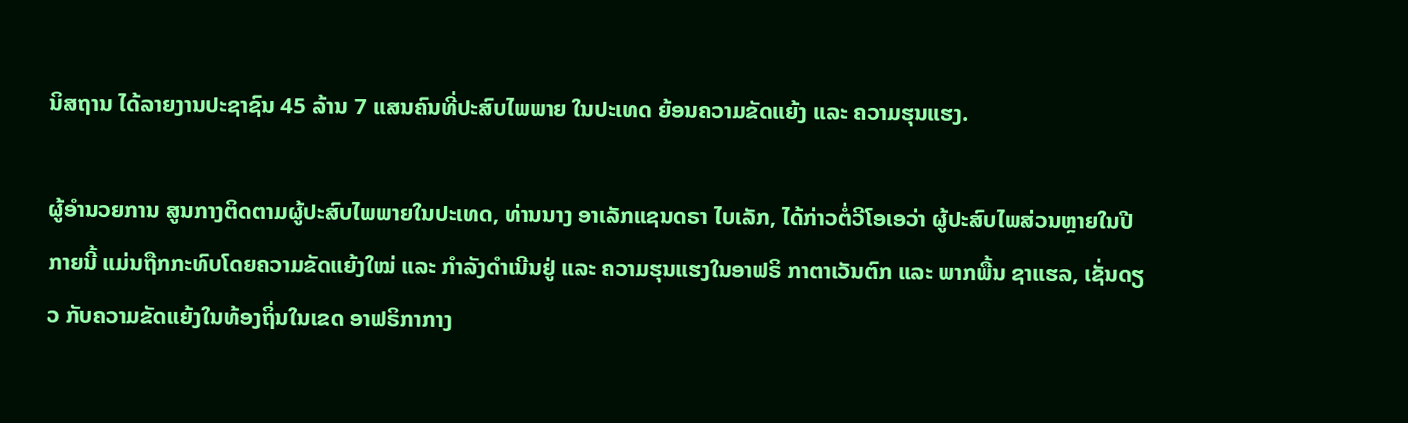ນິສຖານ ໄດ້ລາຍງານປະຊາຊົນ 45 ລ້ານ 7 ແສນຄົນທີ່ປະສົບໄພພາຍ ໃນປະເທດ ຍ້ອນຄວາມຂັດແຍ້ງ ແລະ ຄວາມຮຸນແຮງ.

ຜູ້ອຳນວຍການ ສູນກາງຕິດຕາມຜູ້ປະສົບໄພພາຍໃນປະເທດ, ທ່ານນາງ ອາເລັກແຊນດຣາ ໄບເລັກ, ໄດ້ກ່າວຕໍ່ວີໂອເອວ່າ ຜູ້ປະສົບໄພສ່ວນຫຼາຍໃນປີກາຍນີ້ ແມ່ນຖືກກະທົບໂດຍຄວາມຂັດແຍ້ງໃໝ່ ແລະ ກຳລັງດຳເນີນຢູ່ ແລະ ຄວາມຮຸນແຮງໃນອາຟຣິ ກາຕາເວັນຕົກ ແລະ ພາກພື້ນ ຊາແຮລ, ເຊັ່ນດຽວ ກັບຄວາມຂັດແຍ້ງໃນທ້ອງຖິ່ນໃນເຂດ ອາຟຣິກາກາງ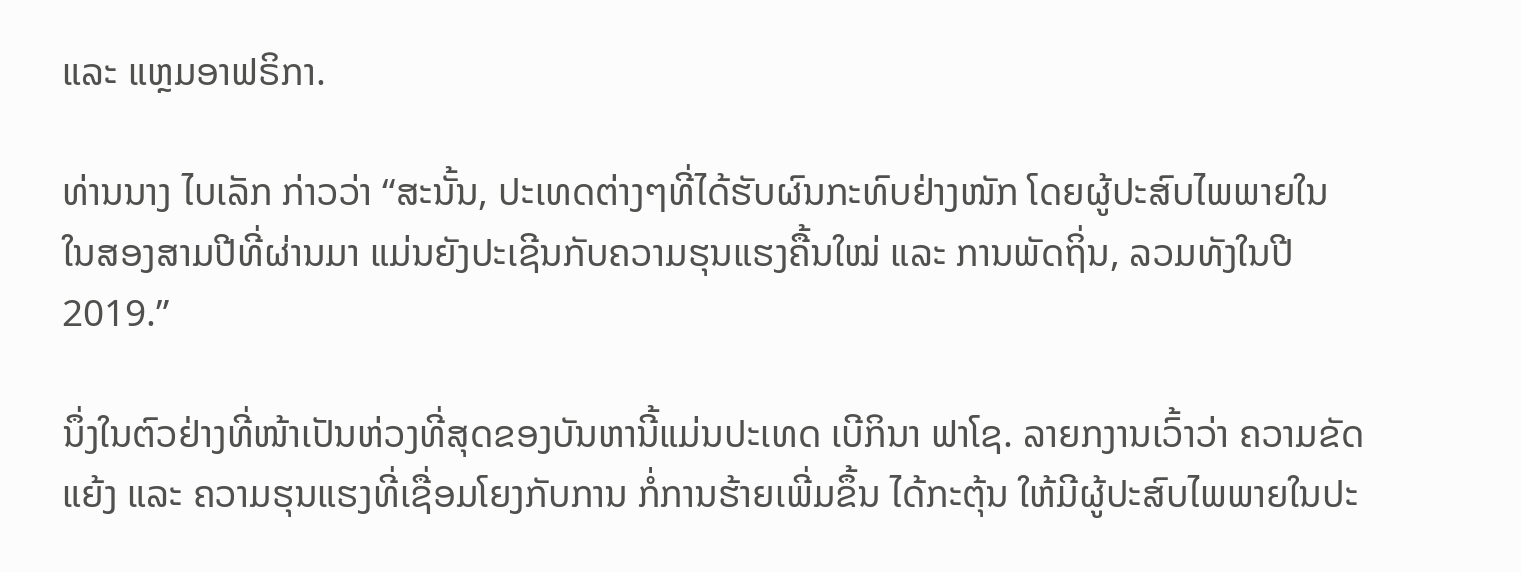ແລະ ແຫຼມອາຟຣິກາ.

ທ່ານນາງ ໄບເລັກ ກ່າວວ່າ “ສະນັ້ນ, ປະເທດຕ່າງໆທີ່ໄດ້ຮັບຜົນກະທົບຢ່າງໜັກ ໂດຍຜູ້ປະສົບໄພພາຍໃນ ໃນສອງສາມປີທີ່ຜ່ານມາ ແມ່ນຍັງປະເຊີນກັບຄວາມຮຸນແຮງຄື້ນໃໝ່ ແລະ ການພັດຖິ່ນ, ລວມທັງໃນປີ 2019.”

ນຶ່ງໃນຕົວຢ່າງທີ່ໜ້າເປັນຫ່ວງທີ່ສຸດຂອງບັນຫານີ້ແມ່ນປະເທດ ເບີກິນາ ຟາໂຊ. ລາຍກງານເວົ້າວ່າ ຄວາມຂັດແຍ້ງ ແລະ ຄວາມຮຸນແຮງທີ່ເຊື່ອມໂຍງກັບການ ກໍ່ການຮ້າຍເພີ່ມຂຶ້ນ ໄດ້ກະຕຸ້ນ ໃຫ້ມີຜູ້ປະສົບໄພພາຍໃນປະ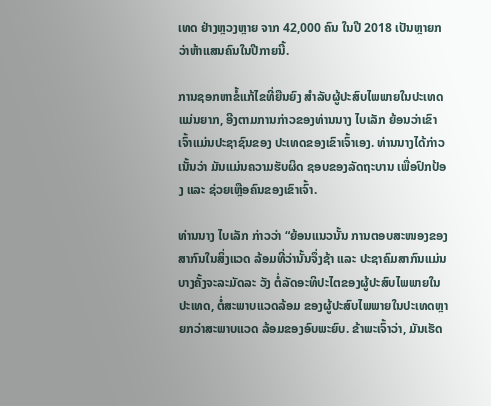ເທດ ຢ່າງຫຼວງຫຼາຍ ຈາກ 42,000 ຄົນ ໃນປີ 2018 ເປັນຫຼາຍກວ່າຫ້າແສນຄົນໃນປີກາຍນີ້.

ການຊອກຫາຂໍ້ແກ້ໄຂທີ່ຍືນຍົງ ສຳລັບຜູ້ປະສົບໄພພາຍໃນປະເທດ ແມ່ນຍາກ, ອີງຕາມການກ່າວຂອງທ່ານນາງ ໄບເລັກ ຍ້ອນວ່າເຂົາເຈົ້າແມ່ນປະຊາຊົນຂອງ ປະເທດຂອງເຂົາເຈົ້າເອງ. ທ່ານນາງໄດ້ກ່າວເນັ້ນວ່າ ມັນແມ່ນຄວາມຮັບຜິດ ຊອບຂອງລັດຖະບານ ເພື່ອປົກປ້ອງ ແລະ ຊ່ວຍເຫຼືອຄົນຂອງເຂົາເຈົ້າ.

ທ່ານນາງ ໄບເລັກ ກ່າວວ່າ “ຍ້ອນແນວນັ້ນ ການຕອບສະໜອງຂອງສາກົນໃນສິ່ງແວດ ລ້ອມທີ່ວ່ານັ້ນຈຶ່ງຊ້າ ແລະ ປະຊາຄົມສາກົນແມ່ນບາງຄັ້ງຈະລະມັດລະ ວັງ ຕໍ່ລັດອະທິປະໄຕຂອງຜູ້ປະສົບໄພພາຍໃນປະເທດ, ຕໍ່ສະພາບແວດລ້ອມ ຂອງຜູ້ປະສົບໄພພາຍໃນປະເທດຫຼາຍກວ່າສະພາບແວດ ລ້ອມຂອງອົບພະຍົບ. ຂ້າພະເຈົ້າວ່າ, ມັນເຮັດ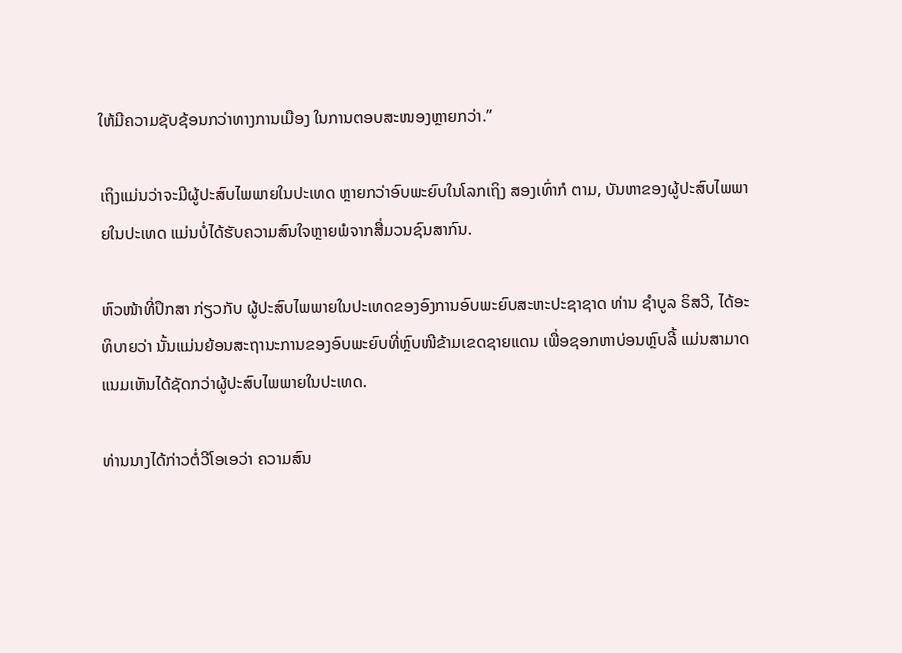ໃຫ້ມີຄວາມຊັບຊ້ອນກວ່າທາງການເມືອງ ໃນການຕອບສະໜອງຫຼາຍກວ່າ.”

ເຖິງແມ່ນວ່າຈະມີຜູ້ປະສົບໄພພາຍໃນປະເທດ ຫຼາຍກວ່າອົບພະຍົບໃນໂລກເຖິງ ສອງເທົ່າກໍ ຕາມ, ບັນຫາຂອງຜູ້ປະສົບໄພພາຍໃນປະເທດ ແມ່ນບໍ່ໄດ້ຮັບຄວາມສົນໃຈຫຼາຍພໍຈາກສື່ມວນຊົນສາກົນ.

ຫົວໜ້າທີ່ປຶກສາ ກ່ຽວກັບ ຜູ້ປະສົບໄພພາຍໃນປະເທດຂອງອົງການອົບພະຍົບສະຫະປະຊາຊາດ ທ່ານ ຊຳບູລ ຣິສວີ, ໄດ້ອະທິບາຍວ່າ ນັ້ນແມ່ນຍ້ອນສະຖານະການຂອງອົບພະຍົບທີ່ຫຼົບໜີຂ້າມເຂດຊາຍແດນ ເພື່ອຊອກຫາບ່ອນຫຼົບລີ້ ແມ່ນສາມາດແນມເຫັນໄດ້ຊັດກວ່າຜູ້ປະສົບໄພພາຍໃນປະເທດ.

ທ່ານນາງໄດ້ກ່າວຕໍ່ວີໂອເອວ່າ ຄວາມສົນ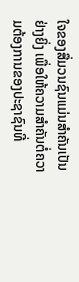ໃຈຂອງສື່ມວນຊົນແມ່ນສຳຄັນເປັນຢ່າງຍິ່ງ ເພື່ອໃຫ້ຄວາມສຳຄັນຕໍ່ຄວາມຕ້ອງການຂອງປະຊາຊົນທີ່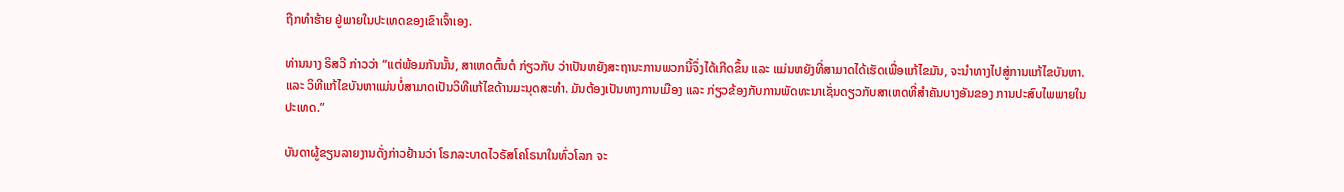ຖືກທຳຮ້າຍ ຢູ່ພາຍໃນປະເທດຂອງເຂົາເຈົ້າເອງ.

ທ່ານນາງ ຣິສວີ ກ່າວວ່າ “ແຕ່ພ້ອມກັນນັ້ນ, ສາເຫດຕົ້ນຕໍ ກ່ຽວກັບ ວ່າເປັນຫຍັງສະຖານະການພວກນີ້ຈຶ່ງໄດ້ເກີດຂຶ້ນ ແລະ ແມ່ນຫຍັງທີ່ສາມາດໄດ້ເຮັດເພື່ອແກ້ໄຂມັນ, ຈະນຳທາງໄປສູ່ການແກ້ໄຂບັນຫາ. ແລະ ວິທີແກ້ໄຂບັນຫາແມ່ນບໍ່ສາມາດເປັນວິທີແກ້ໄຂດ້ານມະນຸດສະທຳ. ມັນຕ້ອງເປັນທາງການເມືອງ ແລະ ກ່ຽວຂ້ອງກັບການພັດທະນາເຊັ່ນດຽວກັບສາເຫດທີ່ສຳຄັນບາງອັນຂອງ ການປະສົບໄພພາຍໃນປະເທດ.”

ບັນດາຜູ້ຂຽນລາຍງານດັ່ງກ່າວຢ້ານວ່າ ໂຣກລະບາດໄວຣັສໂຄໂຣນາໃນທົ່ວໂລກ ຈະ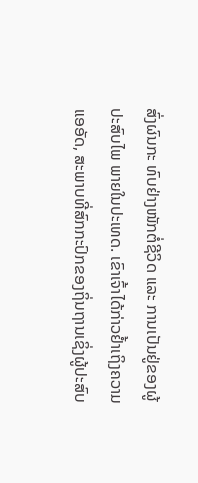ສົ່ງຜົນກະ ທົບຢ່າງໜັກຕໍ່ຊີວິດ ແລະ ການເປັນຢູ່ຂອງຜູ້ປະສົບໄພ ພາຍໃນປະເທດ. ເຂົາເຈົ້າໄດ້ກ່າວຢໍ້າເຖິງຄວາມແອອັດ, ສະພາບທີ່ສົກກະປົກຂອງຖິ່ນຖານເຊິ່ງຜູ້ປະສົບ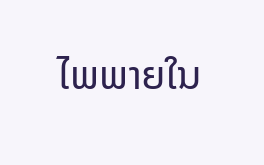ໄພພາຍໃນ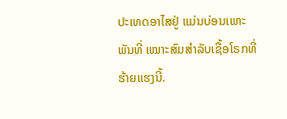ປະເທດອາໄສຢູ່ ແມ່ນບ່ອນເພາະພັນທີ່ ເໝາະສົມສຳລັບເຊື້ອໂຣກທີ່ຮ້າຍແຮງນີ້.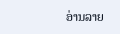ອ່ານລາຍ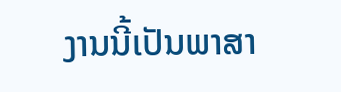ງານນີ້ເປັນພາສາ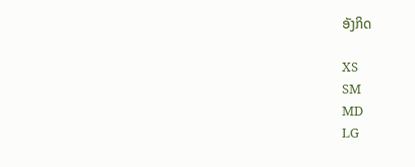ອັງກິດ

XS
SM
MD
LG